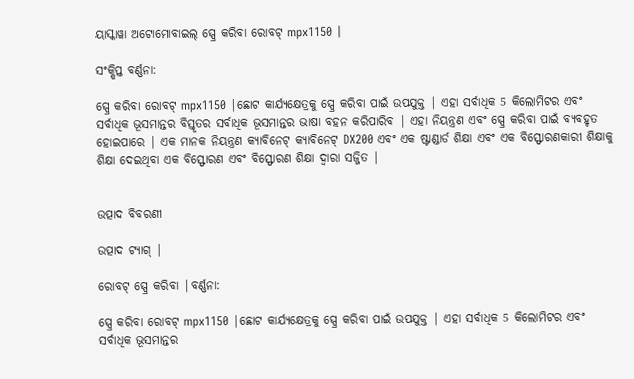ୟାସ୍କାୱା ଅଟୋମୋବାଇଲ୍ ସ୍ପ୍ରେ କରିବା ରୋବଟ୍ mpx1150 |

ସଂକ୍ଷିପ୍ତ ବର୍ଣ୍ଣନା:

ସ୍ପ୍ରେ କରିବା ରୋବଟ୍ mpx1150 |ଛୋଟ କାର୍ଯ୍ୟକ୍ଷେତ୍ରକୁ ସ୍ପ୍ରେ କରିବା ପାଇଁ ଉପଯୁକ୍ତ | ଏହା ସର୍ବାଧିକ 5 କିଲୋମିଟର ଏବଂ ସର୍ବାଧିକ ଭୂସମାନ୍ତର ବିସ୍ତୃତର ସର୍ବାଧିକ ଭୂସମାନ୍ତର ଭାଷା ବହନ କରିପାରିବ | ଏହା ନିୟନ୍ତ୍ରଣ ଏବଂ ସ୍ପ୍ରେ କରିବା ପାଇଁ ବ୍ୟବହୃତ ହୋଇପାରେ | ଏକ ମାନକ ନିୟନ୍ତ୍ରଣ କ୍ୟାବିନେଟ୍ କ୍ୟାବିନେଟ୍ DX200 ଏବଂ ଏକ ଷ୍ଟାଣ୍ଡାର୍ଡ ଶିକ୍ଷା ଏବଂ ଏକ ବିସ୍ଫୋରଣକାରୀ ଶିକ୍ଷାକୁ ଶିକ୍ଷା ଦେଇଥିବା ଏକ ବିସ୍ଫୋରଣ ଏବଂ ବିସ୍ଫୋରଣ ଶିକ୍ଷା ଦ୍ୱାରା ସଜ୍ଜିତ |


ଉତ୍ପାଦ ବିବରଣୀ

ଉତ୍ପାଦ ଟ୍ୟାଗ୍ |

ରୋବଟ୍ ସ୍ପ୍ରେ କରିବା |ବର୍ଣ୍ଣନା:

ସ୍ପ୍ରେ କରିବା ରୋବଟ୍ mpx1150 |ଛୋଟ କାର୍ଯ୍ୟକ୍ଷେତ୍ରକୁ ସ୍ପ୍ରେ କରିବା ପାଇଁ ଉପଯୁକ୍ତ | ଏହା ସର୍ବାଧିକ 5 କିଲୋମିଟର ଏବଂ ସର୍ବାଧିକ ଭୂସମାନ୍ତର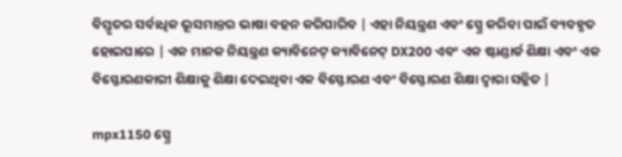ବିସ୍ତୃତର ସର୍ବାଧିକ ଭୂସମାନ୍ତର ଭାଷା ବହନ କରିପାରିବ | ଏହା ନିୟନ୍ତ୍ରଣ ଏବଂ ସ୍ପ୍ରେ କରିବା ପାଇଁ ବ୍ୟବହୃତ ହୋଇପାରେ | ଏକ ମାନକ ନିୟନ୍ତ୍ରଣ କ୍ୟାବିନେଟ୍ କ୍ୟାବିନେଟ୍ DX200 ଏବଂ ଏକ ଷ୍ଟାଣ୍ଡାର୍ଡ ଶିକ୍ଷା ଏବଂ ଏକ ବିସ୍ଫୋରଣକାରୀ ଶିକ୍ଷାକୁ ଶିକ୍ଷା ଦେଇଥିବା ଏକ ବିସ୍ଫୋରଣ ଏବଂ ବିସ୍ଫୋରଣ ଶିକ୍ଷା ଦ୍ୱାରା ସଜ୍ଜିତ |

mpx1150 ସ୍ପ୍ରେ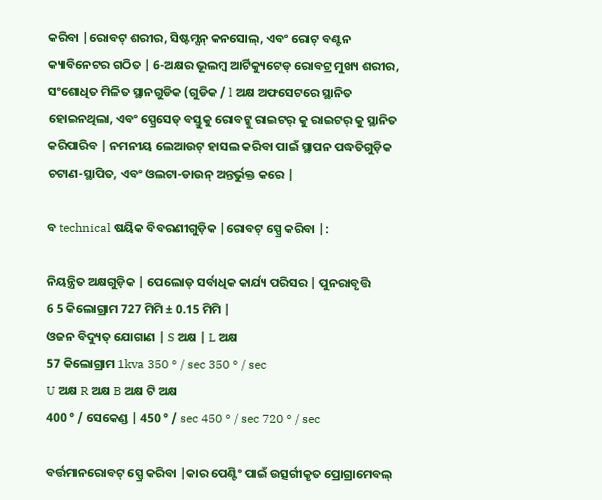କରିବା |ରୋବଟ୍ ଶରୀର, ସିଷ୍ଟମ୍ସନ୍ କନସୋଲ୍, ଏବଂ ରୋଟ୍ ବଣ୍ଟନ କ୍ୟାବିନେଟର ଗଠିତ | 6-ଅକ୍ଷର ଭୂଲମ୍ବ ଆର୍ଟିକ୍ୟୁଟେଡ୍ ରୋବଟ୍ର ମୁଖ୍ୟ ଶରୀର, ସଂଶୋଧିତ ମିଳିତ ସ୍ଥାନଗୁଡିକ (ଗୁଡିକ / l ଅକ୍ଷ ଅଫସେଟରେ ସ୍ଥାନିତ ହୋଇନଥିଲା, ଏବଂ ସ୍ପ୍ରେସେଡ୍ ବସ୍ତୁକୁ ରୋବଟ୍କୁ ରାଇଟର୍ କୁ ରାଇଟର୍ କୁ ସ୍ଥାନିତ କରିପାରିବ | ନମନୀୟ ଲେଆଉଟ୍ ହାସଲ କରିବା ପାଇଁ ସ୍ଥାପନ ପଦ୍ଧତିଗୁଡ଼ିକ ଚଟାଣ-ସ୍ଥାପିତ, ଏବଂ ଓଲଟା-ଡାଉନ୍ ଅନ୍ତର୍ଭୁକ୍ତ କରେ |

ବ technical ଷୟିକ ବିବରଣୀଗୁଡ଼ିକ |ରୋବଟ୍ ସ୍ପ୍ରେ କରିବା |:

ନିୟନ୍ତ୍ରିତ ଅକ୍ଷଗୁଡ଼ିକ | ପେଲୋଡ୍ ସର୍ବାଧିକ କାର୍ଯ୍ୟ ପରିସର | ପୁନରାବୃତ୍ତି
6 5 କିଲୋଗ୍ରାମ 727 ମିମି ± 0.15 ମିମି |
ଓଜନ ବିଦ୍ୟୁତ୍ ଯୋଗାଣ | S ଅକ୍ଷ | L ଅକ୍ଷ
57 କିଲୋଗ୍ରାମ 1kva 350 ° / sec 350 ° / sec
U ଅକ୍ଷ R ଅକ୍ଷ B ଅକ୍ଷ ଟି ଅକ୍ଷ
400 ° / ସେକେଣ୍ଡ | 450 ° / sec 450 ° / sec 720 ° / sec

ବର୍ତ୍ତମାନରୋବଟ୍ ସ୍ପ୍ରେ କରିବା |କାର ପେଣ୍ଟିଂ ପାଇଁ ଉତ୍ସର୍ଗୀକୃତ ପ୍ରୋଗ୍ରାମେବଲ୍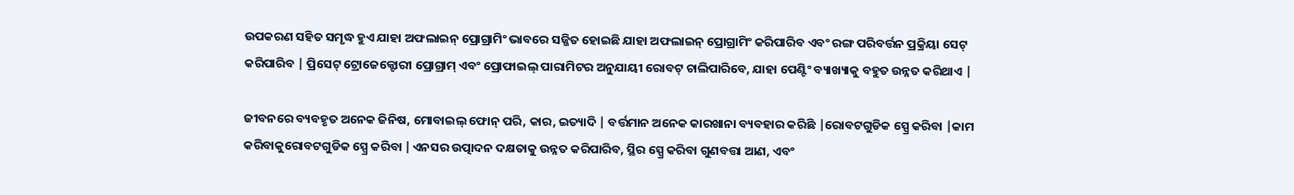ଉପକରଣ ସହିତ ସମୃଦ୍ଧ ହୁଏ ଯାହା ଅଫଲାଇନ୍ ପ୍ରୋଗ୍ରାମିଂ ଭାବରେ ସଜ୍ଜିତ ହୋଇଛି ଯାହା ଅଫଲାଇନ୍ ପ୍ରୋଗ୍ରାମିଂ କରିପାରିବ ଏବଂ ରଙ୍ଗ ପରିବର୍ତ୍ତନ ପ୍ରକ୍ରିୟା ସେଟ୍ କରିପାରିବ | ପ୍ରିସେଟ୍ ଟ୍ରୋଜେକ୍ଟୋରୀ ପ୍ରୋଗ୍ରାମ୍ ଏବଂ ପ୍ରୋଫାଇଲ୍ ପାରାମିଟର ଅନୁଯାୟୀ ରୋବଟ୍ ଚାଲିପାରିବେ, ଯାହା ପେଣ୍ଟିଂ ବ୍ୟାଖ୍ୟାକୁ ବହୁତ ଉନ୍ନତ କରିଥାଏ |

ଜୀବନରେ ବ୍ୟବହୃତ ଅନେକ ଜିନିଷ, ମୋବାଇଲ୍ ଫୋନ୍ ପରି, କାର, ଇତ୍ୟାଦି | ବର୍ତ୍ତମାନ ଅନେକ କାରଖାନା ବ୍ୟବହାର କରିଛି |ରୋବଟଗୁଡିକ ସ୍ପ୍ରେ କରିବା |କାମ କରିବାକୁରୋବଟଗୁଡିକ ସ୍ପ୍ରେ କରିବା |ଏନସର ଉତ୍ପାଦନ ଦକ୍ଷତାକୁ ଉନ୍ନତ କରିପାରିବ, ସ୍ଥିର ସ୍ପ୍ରେ କରିବା ଗୁଣବତ୍ତା ଆଣ, ଏବଂ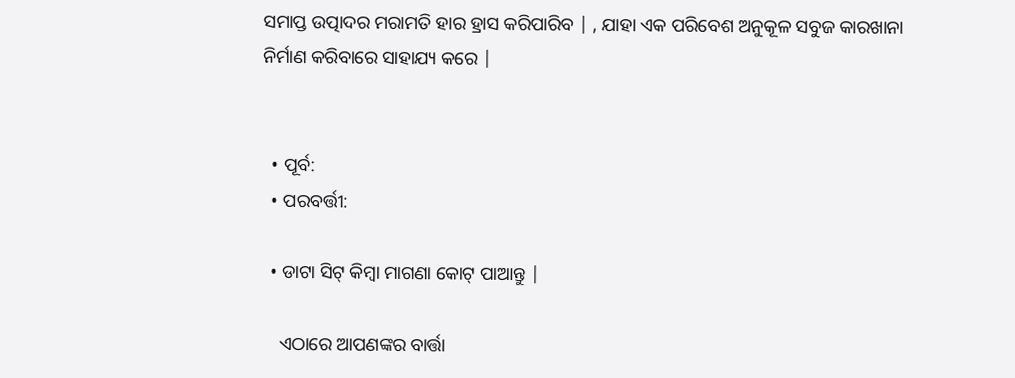ସମାପ୍ତ ଉତ୍ପାଦର ମରାମତି ହାର ହ୍ରାସ କରିପାରିବ | , ଯାହା ଏକ ପରିବେଶ ଅନୁକୂଳ ସବୁଜ କାରଖାନା ନିର୍ମାଣ କରିବାରେ ସାହାଯ୍ୟ କରେ |


  • ପୂର୍ବ:
  • ପରବର୍ତ୍ତୀ:

  • ଡାଟା ସିଟ୍ କିମ୍ବା ମାଗଣା କୋଟ୍ ପାଆନ୍ତୁ |

    ଏଠାରେ ଆପଣଙ୍କର ବାର୍ତ୍ତା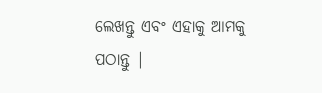ଲେଖନ୍ତୁ ଏବଂ ଏହାକୁ ଆମକୁ ପଠାନ୍ତୁ |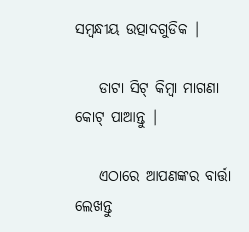ସମ୍ବନ୍ଧୀୟ ଉତ୍ପାଦଗୁଡିକ |

    ଡାଟା ସିଟ୍ କିମ୍ବା ମାଗଣା କୋଟ୍ ପାଆନ୍ତୁ |

    ଏଠାରେ ଆପଣଙ୍କର ବାର୍ତ୍ତା ଲେଖନ୍ତୁ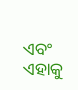ଏବଂ ଏହାକୁ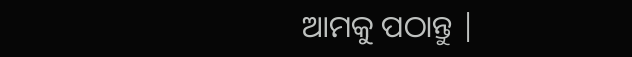ଆମକୁ ପଠାନ୍ତୁ |